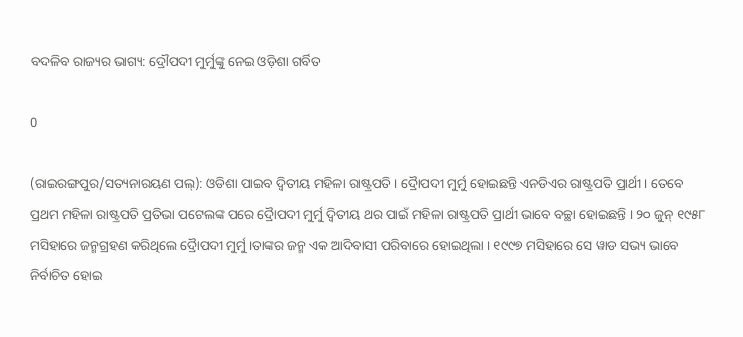ବଦଳିବ ରାଜ୍ୟର ଭାଗ୍ୟ: ଦ୍ରୌପଦୀ ମୁର୍ମୁଙ୍କୁ ନେଇ ଓଡ଼ିଶା ଗର୍ବିତ

0

(ରାଇରଙ୍ଗପୁର/ସତ୍ୟନାରୟଣ ପଲ୍): ଓଡିଶା ପାଇବ ଦ୍ୱିତୀୟ ମହିଳା ରାଷ୍ଟ୍ରପତି । ଦ୍ରୈାପଦୀ ମୁର୍ମୁ ହୋଇଛନ୍ତି ଏନଡିଏର ରାଷ୍ଟ୍ରପତି ପ୍ରାର୍ଥୀ । ତେବେ ପ୍ରଥମ ମହିଳା ରାଷ୍ଟ୍ରପତି ପ୍ରତିଭା ପଟେଲଙ୍କ ପରେ ଦ୍ରୈାପଦୀ ମୁର୍ମୁ ଦ୍ୱିତୀୟ ଥର ପାଇଁ ମହିଳା ରାଷ୍ଟ୍ରପତି ପ୍ରାର୍ଥୀ ଭାବେ ବଚ୍ଛା ହୋଇଛନ୍ତି । ୨୦ ଜୁନ୍ ୧୯୫୮ ମସିହାରେ ଜନ୍ମଗ୍ରହଣ କରିଥିଲେ ଦ୍ରୈାପଦୀ ମୁର୍ମୁ ।ତାଙ୍କର ଜନ୍ମ ଏକ ଆଦିବାସୀ ପରିବାରେ ହୋଇଥିଲା । ୧୯୯୭ ମସିହାରେ ସେ ୱାଡ ସଭ୍ୟ ଭାବେ ନିର୍ବାଚିତ ହୋଇ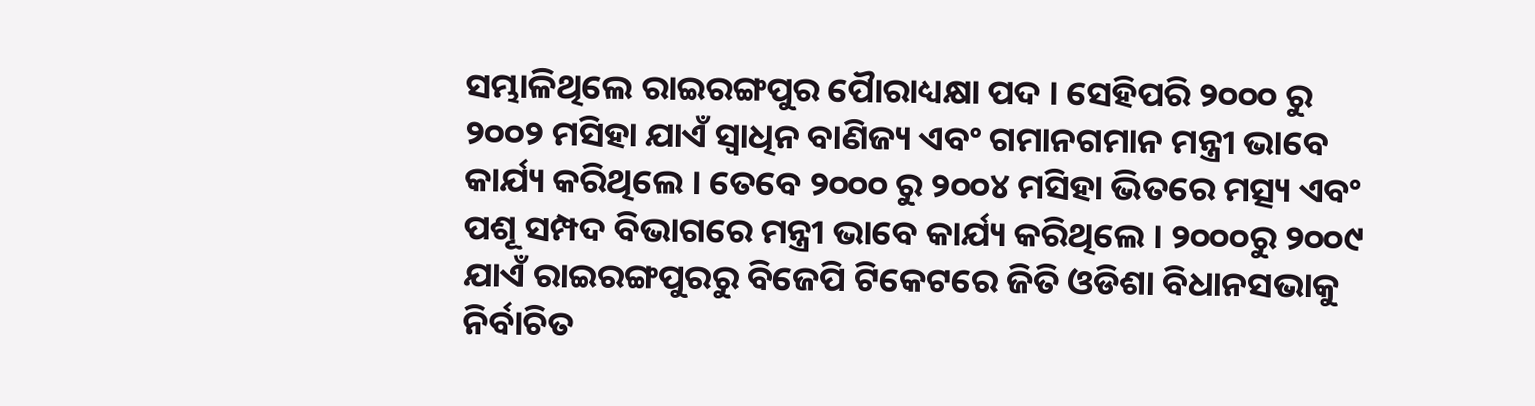ସମ୍ଭାଳିଥିଲେ ରାଇରଙ୍ଗପୁର ପୈାରାଧ୍ୟକ୍ଷା ପଦ । ସେହିପରି ୨୦୦୦ ରୁ ୨୦୦୨ ମସିହା ଯାଏଁ ସ୍ୱାଧିନ ବାଣିଜ୍ୟ ଏବଂ ଗମାନଗମାନ ମନ୍ତ୍ରୀ ଭାବେ କାର୍ଯ୍ୟ କରିଥିଲେ । ତେବେ ୨୦୦୦ ରୁ ୨୦୦୪ ମସିହା ଭିତରେ ମତ୍ସ୍ୟ ଏବଂ ପଶୂ ସମ୍ପଦ ବିଭାଗରେ ମନ୍ତ୍ରୀ ଭାବେ କାର୍ଯ୍ୟ କରିଥିଲେ । ୨୦୦୦ରୁ ୨୦୦୯ ଯାଏଁ ରାଇରଙ୍ଗପୁରରୁ ବିଜେପି ଟିକେଟରେ ଜିତି ଓଡିଶା ବିଧାନସଭାକୁ ନିର୍ବାଚିତ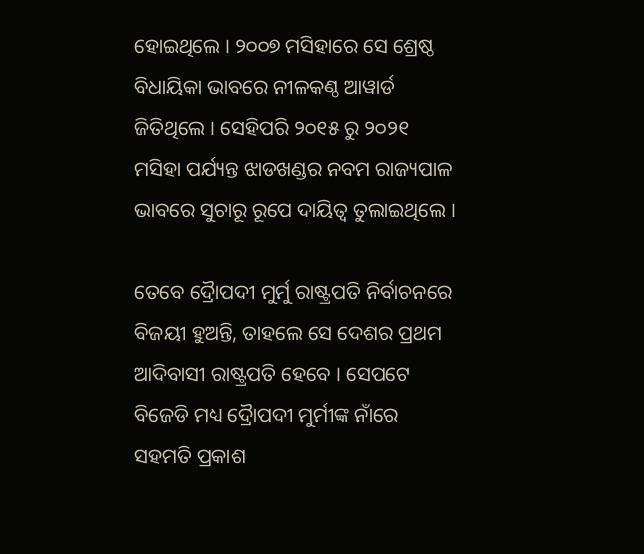ହୋଇଥିଲେ । ୨୦୦୭ ମସିହାରେ ସେ ଶ୍ରେଷ୍ଠ ବିଧାୟିକା ଭାବରେ ନୀଳକଣ୍ଠ ଆୱାର୍ଡ ଜିତିଥିଲେ । ସେହିପରି ୨୦୧୫ ରୁ ୨୦୨୧ ମସିହା ପର୍ଯ୍ୟନ୍ତ ଝାଡଖଣ୍ଡର ନବମ ରାଜ୍ୟପାଳ ଭାବରେ ସୁଚାରୂ ରୂପେ ଦାୟିତ୍ୱ ତୁଲାଇଥିଲେ ।

ତେବେ ଦ୍ରୈାପଦୀ ମୁର୍ମୁ ରାଷ୍ଟ୍ରପତି ନିର୍ବାଚନରେ ବିଜୟୀ ହୁଅନ୍ତି, ତାହଲେ ସେ ଦେଶର ପ୍ରଥମ ଆଦିବାସୀ ରାଷ୍ଟ୍ରପତି ହେବେ । ସେପଟେ ବିଜେଡି ମଧ୍ୟ ଦ୍ରୈାପଦୀ ମୁର୍ମୀଙ୍କ ନାଁରେ ସହମତି ପ୍ରକାଶ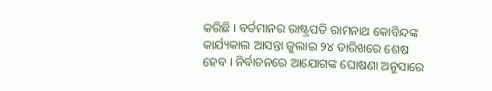କରିଛି । ବର୍ତମାନର ରାଷ୍ଟ୍ରପତି ରାମନାଥ କୋବିନ୍ଦଙ୍କ କାର୍ଯ୍ୟକାଲ ଆସନ୍ତା ଜୁଲାଇ ୨୪ ତାରିଖରେ ଶେଷ ହେବ । ନିର୍ବାଚନରେ ଆଯୋଗଙ୍କ ଘୋଷଣା ଅନୁସାରେ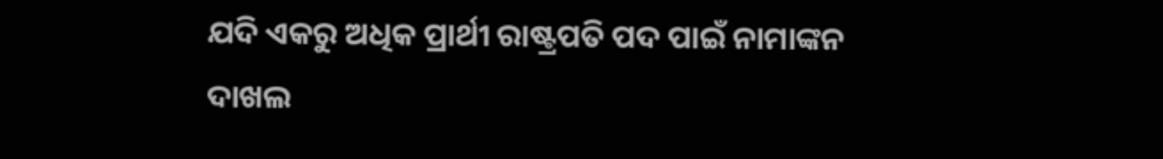ଯଦି ଏକରୁ ଅଧିକ ପ୍ରାର୍ଥୀ ରାଷ୍ଟ୍ରପତି ପଦ ପାଇଁ ନାମାଙ୍କନ ଦାଖଲ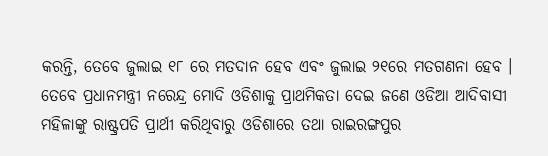କରନ୍ତି, ତେବେ ଜୁଲାଇ ୧୮ ରେ ମତଦାନ ହେବ ଏବଂ ଜୁଲାଇ ୨୧ରେ ମତଗଣନା ହେବ । ତେବେ ପ୍ରଧାନମନ୍ତ୍ରୀ ନରେନ୍ଦ୍ର ମୋଦି ଓଡିଶାକୁ ପ୍ରାଥମିକତା ଦେଇ ଜଣେ ଓଡିଆ ଆଦିବାସୀ ମହିଳାଙ୍କୁ ରାଷ୍ଟ୍ରପତି ପ୍ରାର୍ଥୀ କରିଥିବାରୁ ଓଡିଶାରେ ତଥା ରାଇରଙ୍ଗପୁର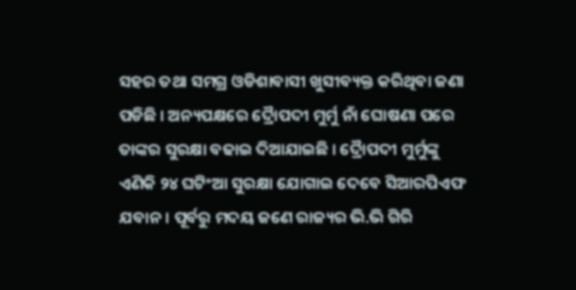ସହର ତଥା ସମଗ୍ର ଓଡିଶାବାସୀ ଖୁସୀବ୍ୟକ୍ତ କରିଥିବା ଜଣା ପଡିଛି । ଅନ୍ୟପକ୍ଷରେ ଦ୍ରୈାପଦୀ ମୁର୍ମୁ ନାଁ ଘୋଷଣା ପରେ ତାଙ୍କର ସୁରକ୍ଷା ବଢାଇ ଦିଆଯାଇଛି । ଦ୍ରୈାପଦୀ ମୁର୍ମୁଙ୍କୁ ଏଣିକି ୨୪ ଘଟିଂଆ ସୁରକ୍ଷା ଯୋଗାଇ ଦେବେ ସିଆରପିଏଫ ଯବାନ । ପୂର୍ବରୁ ମଦୟ ଜଣେ ରାଜ୍ୟର ଭି.ଭି ଗିରି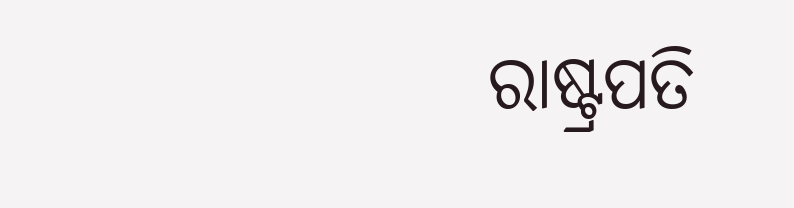ରାଷ୍ଟ୍ରପତି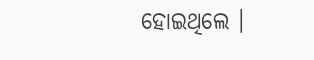ହୋଇଥିଲେ ।